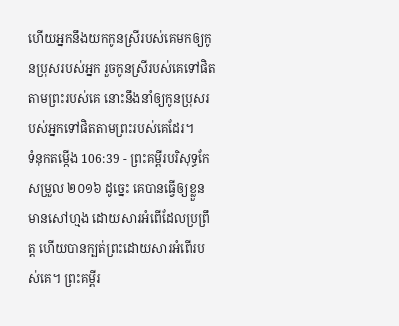ហើយអ្នកនឹងយកកូនស្រីរបស់គេមកឲ្យកូនប្រុសរបស់អ្នក រួចកូនស្រីរបស់គេទៅផិតតាមព្រះរបស់គេ នោះនឹងនាំឲ្យកូនប្រុសរបស់អ្នកទៅផិតតាមព្រះរបស់គេដែរ។
ទំនុកតម្កើង 106:39 - ព្រះគម្ពីរបរិសុទ្ធកែសម្រួល ២០១៦ ដូច្នេះ គេបានធ្វើឲ្យខ្លួនមានសៅហ្មង ដោយសារអំពើដែលប្រព្រឹត្ត ហើយបានក្បត់ព្រះដោយសារអំពើរបស់គេ។ ព្រះគម្ពីរ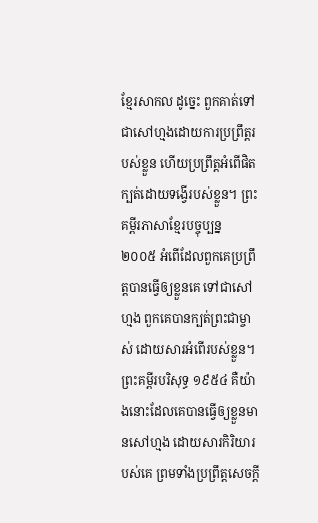ខ្មែរសាកល ដូច្នេះ ពួកគាត់ទៅជាសៅហ្មងដោយការប្រព្រឹត្តរបស់ខ្លួន ហើយប្រព្រឹត្តអំពើផិតក្បត់ដោយទង្វើរបស់ខ្លួន។ ព្រះគម្ពីរភាសាខ្មែរបច្ចុប្បន្ន ២០០៥ អំពើដែលពួកគេប្រព្រឹត្តបានធ្វើឲ្យខ្លួនគេ ទៅជាសៅហ្មង ពួកគេបានក្បត់ព្រះជាម្ចាស់ ដោយសារអំពើរបស់ខ្លួន។ ព្រះគម្ពីរបរិសុទ្ធ ១៩៥៤ គឺយ៉ាងនោះដែលគេបានធ្វើឲ្យខ្លួនមានសៅហ្មង ដោយសារកិរិយារបស់គេ ព្រមទាំងប្រព្រឹត្តសេចក្ដី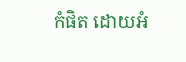កំផិត ដោយអំ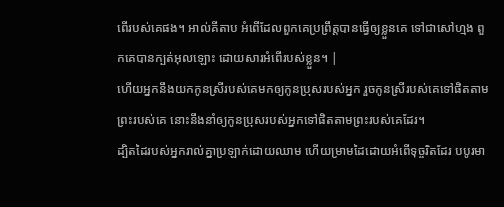ពើរបស់គេផង។ អាល់គីតាប អំពើដែលពួកគេប្រព្រឹត្តបានធ្វើឲ្យខ្លួនគេ ទៅជាសៅហ្មង ពួកគេបានក្បត់អុលឡោះ ដោយសារអំពើរបស់ខ្លួន។ |
ហើយអ្នកនឹងយកកូនស្រីរបស់គេមកឲ្យកូនប្រុសរបស់អ្នក រួចកូនស្រីរបស់គេទៅផិតតាមព្រះរបស់គេ នោះនឹងនាំឲ្យកូនប្រុសរបស់អ្នកទៅផិតតាមព្រះរបស់គេដែរ។
ដ្បិតដៃរបស់អ្នករាល់គ្នាប្រឡាក់ដោយឈាម ហើយម្រាមដៃដោយអំពើទុច្ចរិតដែរ បបូរមា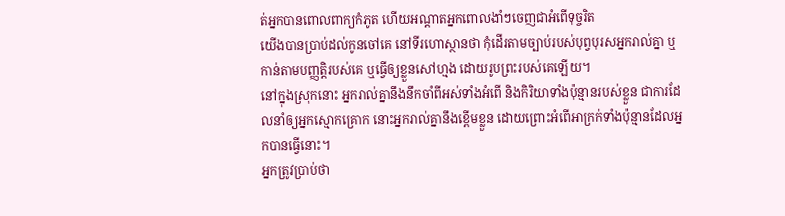ត់អ្នកបានពោលពាក្យកំភូត ហើយអណ្ដាតអ្នកពោលងាំៗចេញជាអំពើទុច្ចរិត
យើងបានប្រាប់ដល់កូនចៅគេ នៅទីរហោស្ថានថា កុំដើរតាមច្បាប់របស់បុព្វបុរសអ្នករាល់គ្នា ឬកាន់តាមបញ្ញត្តិរបស់គេ ឬធ្វើឲ្យខ្លួនសៅហ្មង ដោយរូបព្រះរបស់គេឡើយ។
នៅក្នុងស្រុកនោះ អ្នករាល់គ្នានឹងនឹកចាំពីអស់ទាំងអំពើ និងកិរិយាទាំងប៉ុន្មានរបស់ខ្លួន ជាការដែលនាំឲ្យអ្នកស្មោកគ្រោក នោះអ្នករាល់គ្នានឹងខ្ពើមខ្លួន ដោយព្រោះអំពើអាក្រក់ទាំងប៉ុន្មានដែលអ្នកបានធ្វើនោះ។
អ្នកត្រូវប្រាប់ថា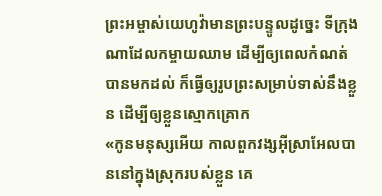ព្រះអម្ចាស់យេហូវ៉ាមានព្រះបន្ទូលដូច្នេះ ទីក្រុងណាដែលកម្ចាយឈាម ដើម្បីឲ្យពេលកំណត់បានមកដល់ ក៏ធ្វើឲ្យរូបព្រះសម្រាប់ទាស់នឹងខ្លួន ដើម្បីឲ្យខ្លួនស្មោកគ្រោក
«កូនមនុស្សអើយ កាលពួកវង្សអ៊ីស្រាអែលបាននៅក្នុងស្រុករបស់ខ្លួន គេ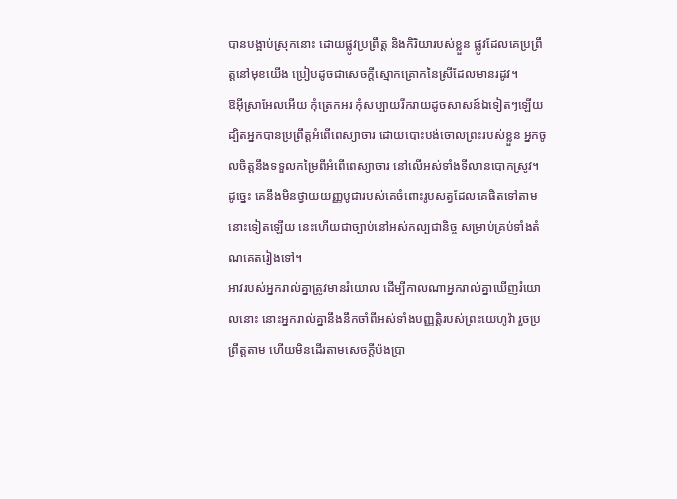បានបង្អាប់ស្រុកនោះ ដោយផ្លូវប្រព្រឹត្ត និងកិរិយារបស់ខ្លួន ផ្លូវដែលគេប្រព្រឹត្តនៅមុខយើង ប្រៀបដូចជាសេចក្ដីស្មោកគ្រោកនៃស្រីដែលមានរដូវ។
ឱអ៊ីស្រាអែលអើយ កុំត្រេកអរ កុំសប្បាយរីករាយដូចសាសន៍ឯទៀតៗឡើយ ដ្បិតអ្នកបានប្រព្រឹត្តអំពើពេស្យាចារ ដោយបោះបង់ចោលព្រះរបស់ខ្លួន អ្នកចូលចិត្តនឹងទទួលកម្រៃពីអំពើពេស្យាចារ នៅលើអស់ទាំងទីលានបោកស្រូវ។
ដូច្នេះ គេនឹងមិនថ្វាយយញ្ញបូជារបស់គេចំពោះរូបសត្វដែលគេផិតទៅតាមនោះទៀតឡើយ នេះហើយជាច្បាប់នៅអស់កល្បជានិច្ច សម្រាប់គ្រប់ទាំងតំណគេតរៀងទៅ។
អាវរបស់អ្នករាល់គ្នាត្រូវមានរំយោល ដើម្បីកាលណាអ្នករាល់គ្នាឃើញរំយោលនោះ នោះអ្នករាល់គ្នានឹងនឹកចាំពីអស់ទាំងបញ្ញត្តិរបស់ព្រះយេហូវ៉ា រួចប្រព្រឹត្តតាម ហើយមិនដើរតាមសេចក្ដីប៉ងប្រា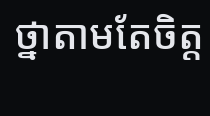ថ្នាតាមតែចិត្ត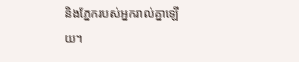និងភ្នែករបស់អ្នករាល់គ្នាឡើយ។